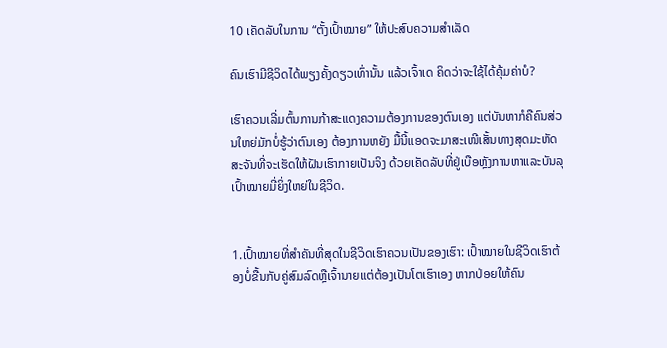10 ເຄັດລັບໃນການ “ຕັ້ງເປົ້າໝາຍ” ໃຫ້ປະສົບຄວາມສຳເລັດ

ຄົນເຮົາມີຊີວິດໄດ້ພຽງຄັ້ງດຽວເທົ່ານັ້ນ ແລ້ວເຈົ້າເດ ຄິດວ່າຈະໃຊ້ໄດ້ຄຸ້ມຄ່າບໍ?

ເຮົາຄວນເລີ່ມຕົ້ນການກ້າສະແດງຄວາມຕ້ອງການຂອງຕົນເອງ ແຕ່ບັນຫາກໍຄືຄົນສ່ວນໃຫຍ່ມັກບໍ່ຮູ້ວ່າຕົນເອງ ຕ້ອງການຫຍັງ ມື້ນີ້ແອດຈະມາສະເໜີເສັ້ນທາງສຸດມະຫັດສະຈັນທີ່ຈະເຮັດໃຫ້ຝັນເຮົາກາຍເປັນຈິງ ດ້ວຍເຄັດລັບທີ່ຢູ່ເບືອຫຼັງການຫາແລະບັນລຸເປົ້າໝາຍມີ່ຍິ່ງໃຫຍ່ໃນຊີວິດ.


1.ເປົ້າໝາຍທີ່ສຳຄັນທີ່ສຸດໃນຊີວິດເຮົາຄວນເປັນຂອງເຮົາ: ເປົ້າໝາຍໃນຊີວິດເຮົາຕ້ອງບໍ່ຂື້ນກັບຄູ່ສົມລົດຫຼືເຈົ້ານາຍແຕ່ຕ້ອງເປັນໂຕເຮົາເອງ ຫາກປ່ອຍໃຫ້ຄົນ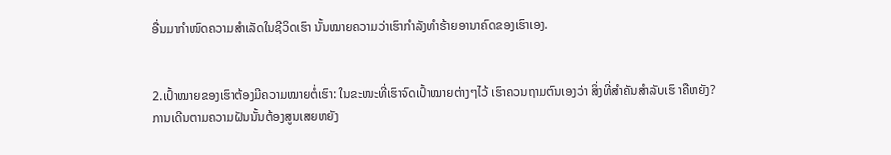ອື່ນມາກຳໜົດຄວາມສຳເລັດໃນຊີວິດເຮົາ ນັ້ນໝາຍຄວາມວ່າເຮົາກຳລັງທຳຮ້າຍອານາຄົດຂອງເຮົາເອງ.


2.ເປົ້າໝາຍຂອງເຮົາຕ້ອງມີຄວາມໝາຍຕໍ່ເຮົາ: ໃນຂະໜະທີ່ເຮົາຈົດເປົ້າໝາຍຕ່າງໆໄວ້ ເຮົາຄວນຖາມຕົນເອງວ່າ ສິ່ງທີ່ສຳຄັນສຳລັບເຮົ າຄືຫຍັງ? ການເດີນຕາມຄວາມຝັນນັ້ນຕ້ອງສູນເສຍຫຍັງ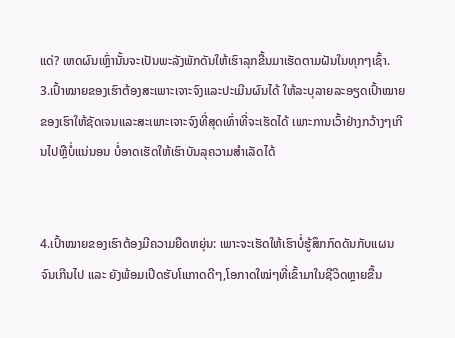ແດ່? ເຫດຜົນເຫຼົ່ານັ້ນຈະເປັນພະລັງພັກດັນໃຫ້ເຮົາລຸກຂື້ນມາເຮັດຕາມຝັນໃນທຸກໆເຊົ້າ.
3.ເປົ້າໝາຍຂອງເຮົາຕ້ອງສະເພາະເຈາະຈົງແລະປະເມີນຜົນໄດ້ ໃຫ້ລະບຸລາຍລະອຽດເປົ້າໝາຍຂອງເຮົາໃຫ້ຊັດເຈນແລະສະເພາະເຈາະຈົງທີ່ສຸດເທົ່າທີ່ຈະເຮັດໄດ້ ເພາະການເວົ້າຢ່າງກວ້າງໆເກີນໄປຫຼືບໍ່ແນ່ນອນ ບໍ່ອາດເຮັດໃຫ້ເຮົາບັນລຸຄວາມສຳເລັດໄດ້


4.ເປົ້າໝາຍຂອງເຮົາຕ້ອງມີຄວາມຍືດຫຍຸ່ນ: ເພາະຈະເຮັດໃຫ້ເຮົາບໍ່ຮູ້ສຶກກົດດັນກັບແຜນຈົນເກີນໄປ ແລະ ຍັງພ້ອມເປີດຮັບໂແກາດດີໆ,ໂອກາດໃໝ່ໆທີ່ເຂົ້າມາໃນຊີວິດຫຼາຍຂື້ນ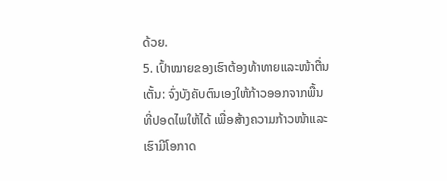ດ້ວຍ.
5. ເປົ້າໝາຍຂອງເຮົາຕ້ອງທ້າທາຍແລະໜ້າຕື່ນເຕັ້ນ: ຈົ່ງບັງຄັບຕົນເອງໃຫ້ກ້າວອອກຈາກພື້ນທີ່ປອດໄພໃຫ້ໄດ້ ເພື່ອສ້າງຄວາມກ້າວໜ້າແລະເຮົາມີໂອກາດ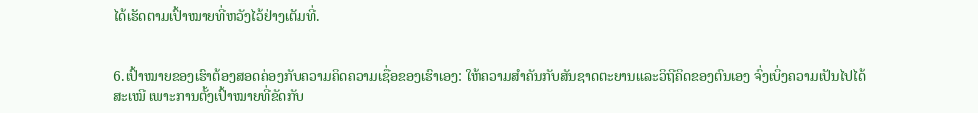ໄດ້ເຮັດຕາມເປົ້າໝາຍທີ່ຫວັງໄວ້ຢ່າງເຕັມທີ່.


6.ເປົ້າໝາຍຂອງເຮົາຕ້ອງສອດຄ່ອງກັບຄວາມຄິດຄວາມເຊື່ອຂອງເຮົາເອງ: ໃຫ້ຄວາມສຳຄັນກັບສັນຊາດຕະຍານແລະວິຖີຄິດຂອງຕົນເອງ ຈົ່ງເບິ່ງຄວາມເປັນໄປໄດ້ສະເໝີ ເພາະການຕັ້ງເປົ້າໝາຍທີ່ຂັດກັບ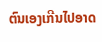ຕົນເອງເກີນໄປອາດ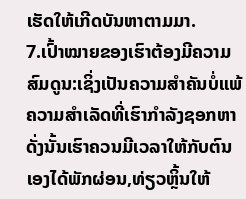ເຮັດໃຫ້ເກີດບັນຫາຕາມມາ.
7.ເປົ້າໝາຍຂອງເຮົາຕ້ອງມີຄວາມສົມດູນ:ເຊິ່ງເປັນຄວາມສຳຄັນບໍ່ແພ້ຄວາມສຳເລັດທີ່ເຮົາກຳລັງຊອກຫາດັ່ງນັ້ນເຮົາຄວນມີເວລາໃຫ້ກັບຕົນເອງໄດ້ພັກຜ່ອນ,ທ່ຽວຫຼິ້ນໃຫ້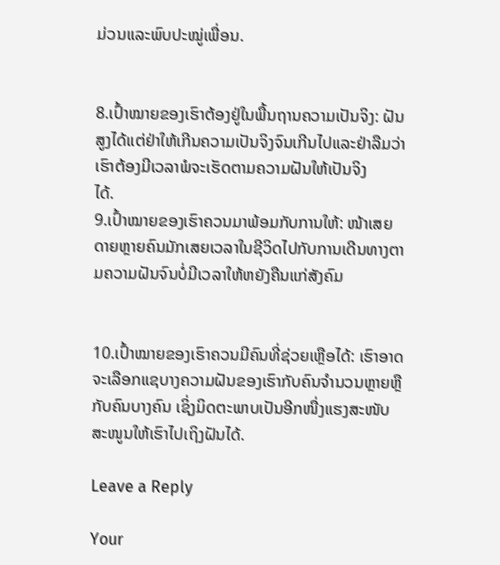ມ່ວນແລະພົບປະໝູ່ເພື່ອນ.


8.ເປົ້າໝາຍຂອງເຮົາຕ້ອງຢູ່ໃນພື້ນຖານຄວາມເປັນຈິງ: ຝັນສູງໄດ້ແຕ່ຢ່າໃຫ້ເກີນຄວາມເປັນຈິງຈົນເກີນໄປແລະຢ່າລືມວ່າເຮົາຕ້ອງມີເວລາພໍຈະເຮັດຕາມຄວາມຝັນໃຫ້ເປັນຈິງ
ໄດ້.
9.ເປົ້າໝາຍຂອງເຮົາຄວນມາພ້ອມກັບການໃຫ້: ໜ້າເສຍດາຍຫຼາຍຄົນມັກເສຍເວລາໃນຊີວິດໄປກັບການເດີນທາງຕາມຄວາມຝັນຈົນບໍ່ມີເວລາໃຫ້ຫຍັງຄືນແກ່ສັງຄົມ


10.ເປົ້າໝາຍຂອງເຮົາຄວນມີຄົນທີ່ຊ່ວຍເຫຼືອໄດ້: ເຮົາອາດຈະເລືອກແຊບາງຄວາມຝັນຂອງເຮົາກັບຄົນຈຳນວນຫຼາຍຫຼືກັບຄົນບາງຄົນ ເຊິ່ງມິດຕະພາບເປັນອີກໜື່ງແຮງສະໜັບສະໜູນໃຫ້ເຮົາໄປເຖິງຝັນໄດ້.

Leave a Reply

Your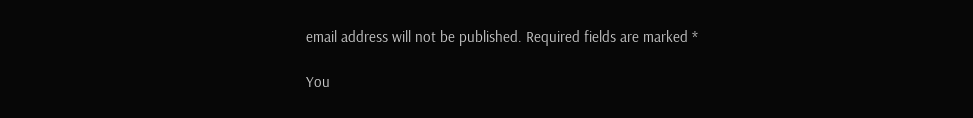email address will not be published. Required fields are marked *

You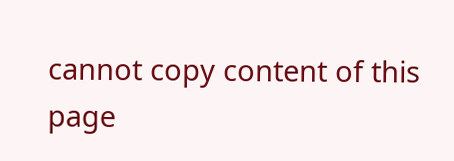cannot copy content of this page